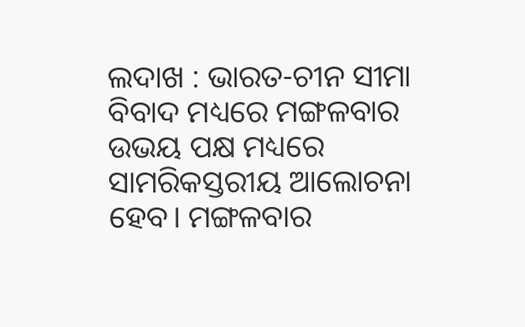ଲଦାଖ : ଭାରତ-ଚୀନ ସୀମା ବିବାଦ ମଧ୍ୟରେ ମଙ୍ଗଳବାର ଉଭୟ ପକ୍ଷ ମଧ୍ୟରେ ସାମରିକସ୍ତରୀୟ ଆଲୋଚନା ହେବ। ମଙ୍ଗଳବାର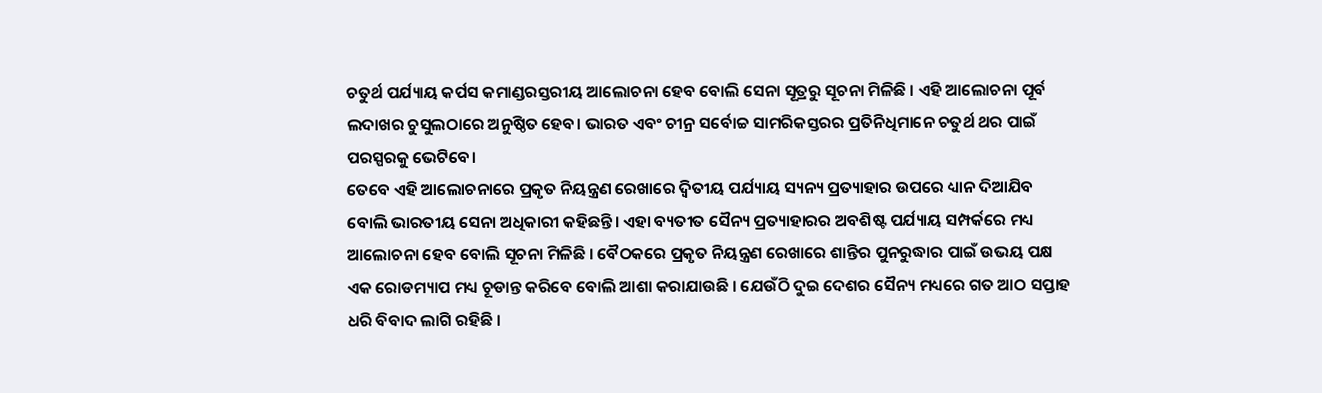ଚତୁର୍ଥ ପର୍ଯ୍ୟାୟ କର୍ପସ କମାଣ୍ଡରସ୍ତରୀୟ ଆଲୋଚନା ହେବ ବୋଲି ସେନା ସୂତ୍ରରୁ ସୂଚନା ମିଳିଛି । ଏହି ଆଲୋଚନା ପୂର୍ବ ଲଦାଖର ଚୁସୁଲଠାରେ ଅନୁଷ୍ଠିତ ହେବ। ଭାରତ ଏବଂ ଚୀନ୍ର ସର୍ବୋଚ୍ଚ ସାମରିକସ୍ତରର ପ୍ରତିନିଧିମାନେ ଚତୁର୍ଥ ଥର ପାଇଁ ପରସ୍ପରକୁ ଭେଟିବେ।
ତେବେ ଏହି ଆଲୋଚନାରେ ପ୍ରକୃତ ନିୟନ୍ତ୍ରଣ ରେଖାରେ ଦ୍ୱିତୀୟ ପର୍ଯ୍ୟାୟ ସ୍ୟନ୍ୟ ପ୍ରତ୍ୟାହାର ଉପରେ ଧ୍ୟାନ ଦିଆଯିବ ବୋଲି ଭାରତୀୟ ସେନା ଅଧିକାରୀ କହିଛନ୍ତି। ଏହା ବ୍ୟତୀତ ସୈନ୍ୟ ପ୍ରତ୍ୟାହାରର ଅବଶିଷ୍ଟ ପର୍ଯ୍ୟାୟ ସମ୍ପର୍କରେ ମଧ୍ୟ ଆଲୋଚନା ହେବ ବୋଲି ସୂଚନା ମିଳିଛି । ବୈଠକରେ ପ୍ରକୃତ ନିୟନ୍ତ୍ରଣ ରେଖାରେ ଶାନ୍ତିର ପୁନରୁଦ୍ଧାର ପାଇଁ ଉଭୟ ପକ୍ଷ ଏକ ରୋଡମ୍ୟାପ ମଧ୍ୟ ଚୂଡାନ୍ତ କରିବେ ବୋଲି ଆଶା କରାଯାଉଛି । ଯେଉଁଠି ଦୁଇ ଦେଶର ସୈନ୍ୟ ମଧ୍ୟରେ ଗତ ଆଠ ସପ୍ତାହ ଧରି ବିବାଦ ଲାଗି ରହିଛି ।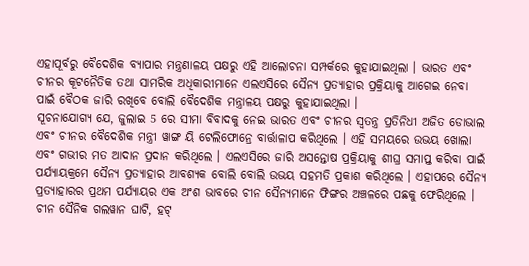ଏହାପୂର୍ବରୁ ବୈଦେଶିକ ବ୍ୟାପାର ମନ୍ତ୍ରଣାଳୟ ପକ୍ଷରୁ ଏହି ଆଲୋଚନା ସମ୍ପର୍କରେ କୁହାଯାଇଥିଲା । ଭାରତ ଏବଂ ଚୀନର କୂଟନୈତିକ ତଥା ସାମରିକ ଅଧିକାରୀମାନେ ଏଲଏସିରେ ସୈନ୍ୟ ପ୍ରତ୍ୟାହାର ପ୍ରକ୍ରିୟାକୁ ଆଗେଇ ନେବା ପାଇଁ ବୈଠକ ଜାରି ରଖିବେ ବୋଲି ବୈଦେଶିକ ମନ୍ତ୍ରାଳୟ ପକ୍ଷରୁ କୁହାଯାଇଥିଲା ।
ସୂଚନାଯୋଗ୍ୟ ଯେ, ଜୁଲାଇ 5 ରେ ସୀମା ବିବାଦକୁ ନେଇ ଭାରତ ଏବଂ ଚୀନର ସ୍ୱତନ୍ତ୍ର ପ୍ରତିନିଧୀ ଅଜିତ ଡୋଭାଲ ଏବଂ ଚୀନର ବୈଦେଶିକ ମନ୍ତ୍ରୀ ୱାଙ୍ଗ ୟି ଟେଲିଫୋନ୍ରେ ବାର୍ତ୍ତାଳାପ କରିଥିଲେ । ଏହି ସମୟରେ ଉଭୟ ଖୋଲା ଏବଂ ଗଭୀର ମତ ଆଦାନ ପ୍ରଦାନ କରିଥିଲେ । ଏଲଏସିରେ ଜାରି ଅସନ୍ତୋଷ ପ୍ରକ୍ରିୟାକୁ ଶୀଘ୍ର ସମାପ୍ତ କରିବା ପାଇଁ ପର୍ଯ୍ୟାୟକ୍ରମେ ସୈନ୍ୟ ପ୍ରତ୍ୟାହାର ଆବଶ୍ୟକ ବୋଲି ବୋଲି ଉଭୟ ସହମତି ପ୍ରକାଶ କରିଥିଲେ । ଏହାପରେ ସୈନ୍ୟ ପ୍ରତ୍ୟାହାରର ପ୍ରଥମ ପର୍ଯ୍ୟାୟର ଏକ ଅଂଶ ଭାବରେ ଚୀନ ସୈନ୍ୟମାନେ ଫିଙ୍ଗର ଅଞ୍ଚଳରେ ପଛକୁ ଫେରିଥିଲେ ।
ଚୀନ ସୈନିକ ଗଲୱାନ ଘାଟି, ହଟ୍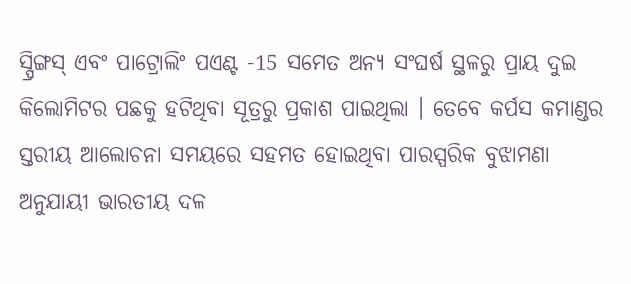ସ୍ପ୍ରିଙ୍ଗସ୍ ଏବଂ ପାଟ୍ରୋଲିଂ ପଏଣ୍ଟ -15 ସମେତ ଅନ୍ୟ ସଂଘର୍ଷ ସ୍ଥଳରୁ ପ୍ରାୟ ଦୁଇ କିଲୋମିଟର ପଛକୁ ହଟିଥିବା ସୂତ୍ରରୁ ପ୍ରକାଶ ପାଇଥିଲା । ତେବେ କର୍ପସ କମାଣ୍ଡର ସ୍ତରୀୟ ଆଲୋଚନା ସମୟରେ ସହମତ ହୋଇଥିବା ପାରସ୍ପରିକ ବୁଝାମଣା ଅନୁଯାୟୀ ଭାରତୀୟ ଦଳ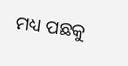ମଧ୍ୟ ପଛକୁ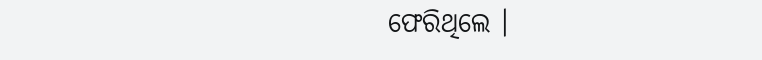ଫେରିଥିଲେ ।